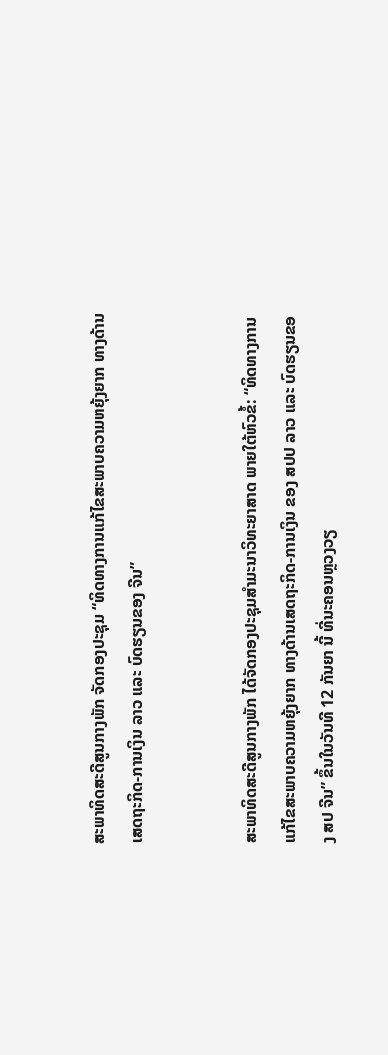ສະພາທິດສະດີສູນກາງພັກ ຈັດກອງປະຊຸມ “ທິດທາງການແກ້ໄຂສະພາບຄວາມຫຍຸ້ງຍາກ ທາງດ້ານເສດຖະກິດ-ການເງິນ ລາວ ແລະ ບົດຮຽນຂອງ ຈີນ”


ສະພາທິດສະດີສູນກາງພັກ ໄດ້ຈັດກອງປະຊຸມສໍາມະນາວິທະຍາສາດ ພາຍໃຕ້ຫົວຂໍ້: “ທິດທາງການແກ້ໄຂສະພາບຄວາມຫຍຸ້ງຍາກ ທາງດ້ານເສດຖະກິດ-ການເງິນ ຂອງ ສປປ ລາວ ແລະ ບົດຮຽນຂອງ ສປ ຈີນ” ຂຶ້ນໃນວັນທີ 12 ກັນຍາ ນີ້ ທີ່ນະຄອນຫຼວງວຽ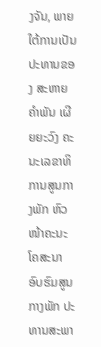ງຈັນ, ພາຍໃຕ້ການເປັນປະທານຂອງ ສະຫາຍ ຄຳພັນ ເຜີຍຍະວົງ ຄະນະເລຂາທິການສູນກາງພັກ ຫົວໜ້າຄະນະໂຄສະນາອົບຮົມສູນກາງພັກ ປະທານສະພາ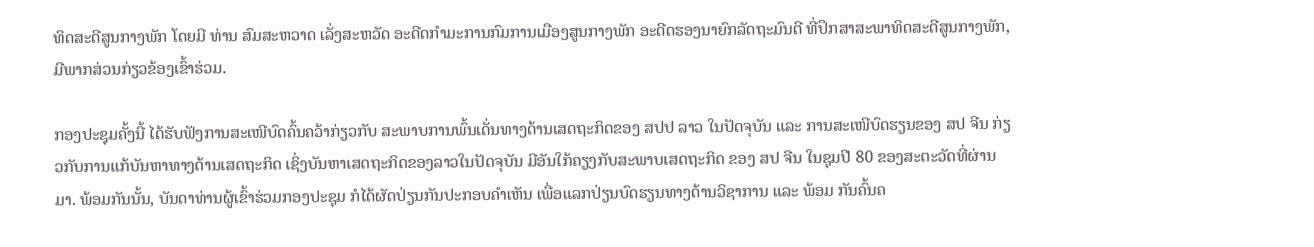ທິດສະດີສູນກາງພັກ ໂດຍມີ ທ່ານ ສົມສະຫວາດ ເລັ່ງສະຫວັດ ອະດີດກຳມະການກົມການເມືອງສູນກາງພັກ ອະດີດຮອງນາຍົກລັດຖະມົນຕີ ທີ່ປຶກສາສະພາທິດສະດີສູນກາງພັກ, ມີພາກສ່ວນກ່ຽວຂ້ອງເຂົ້າຮ່ວມ.

ກອງປະຊຸມຄັ້ງນີ້ ໄດ້ຮັບຟັງການສະເໜີບົດຄົ້ນຄວ້າກ່ຽວກັບ ສະພາບການພົ້ນເດັ່ນທາງດ້ານເສດຖະກິດຂອງ ສປປ ລາວ ໃນປັດຈຸບັນ ແລະ ການສະເໜີບົດຮຽນຂອງ ສປ ຈີນ ກ່ຽວກັບການແກ້ບັນຫາທາງດ້ານເສດຖະກິດ ເຊິ່ງບັນຫາເສດຖະກິດຂອງລາວໃນປັດຈຸບັນ ມີອັນໃກ້ຄຽງກັບສະພາບເສດຖະກິດ ຂອງ ສປ ຈີນ ໃນຊຸມປີ 80 ຂອງສະຕະວັດທີ່ຜ່ານມາ. ພ້ອມກັນນັ້ນ, ບັນດາທ່ານຜູ້ເຂົ້າຮ່ວມກອງປະຊຸມ ກໍໄດ້ຜັດປ່ຽນກັນປະກອບຄຳເຫັນ ເພື່ອແລກປ່ຽນບົດຮຽນທາງດ້ານວິຊາການ ແລະ ພ້ອມ ກັນຄົ້ນຄ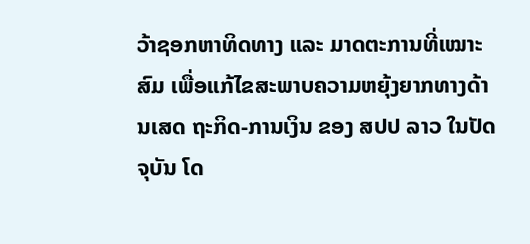ວ້າຊອກຫາທິດທາງ ແລະ ມາດຕະການທີ່ເໝາະສົມ ເພື່ອແກ້ໄຂສະພາບຄວາມຫຍຸ້ງຍາກທາງດ້ານເສດ ຖະກິດ-ການເງິນ ຂອງ ສປປ ລາວ ໃນປັດຈຸບັນ ໂດ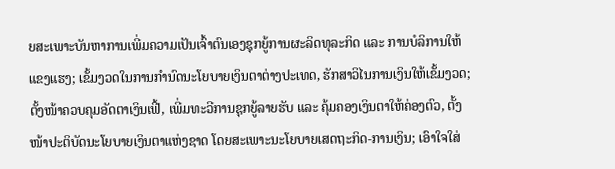ຍສະເພາະບັນຫາການເພີ່ມຄວາມເປັນເຈົ້າຕົນເອງຊຸກຍູ້ການຜະລິດທຸລະກິດ ແລະ ການບໍລິການໃຫ້ແຂງແຮງ; ເຂັ້ມງວດໃນການກໍານົດນະໂຍບາຍເງິນຕາຕ່າງປະເທດ, ຮັກສາວິໄນການເງິນໃຫ້ເຂັ້ມງວດ; ຕັ້ງໜ້າຄວບຄຸມອັດຕາເງິນເຟີ້, ເພີ່ມທະວີການຊຸກຍູ້ລາຍຮັບ ແລະ ຄຸ້ມຄອງເງິນຕາໃຫ້ຄ່ອງຕົວ, ຕັ້ງໜ້າປະຕິບັດນະໂຍບາຍເງິນຕາແຫ່ງຊາດ ໂດຍສະເພາະນະໂຍບາຍເສດຖະກິດ-ການເງິນ; ເອົາໃຈໃສ່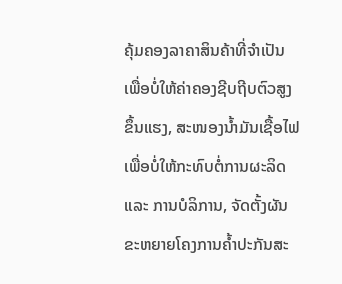ຄຸ້ມຄອງລາຄາສິນຄ້າທີ່ຈຳເປັນ ເພື່ອບໍ່ໃຫ້ຄ່າຄອງຊີບຖີບຕົວສູງຂຶ້ນແຮງ, ສະໜອງນໍ້າມັນເຊື້ອໄຟ ເພື່ອບໍ່ໃຫ້ກະທົບຕໍ່ການຜະລິດ ແລະ ການບໍລິການ, ຈັດຕັ້ງຜັນຂະຫຍາຍໂຄງການຄ້ຳປະກັນສະ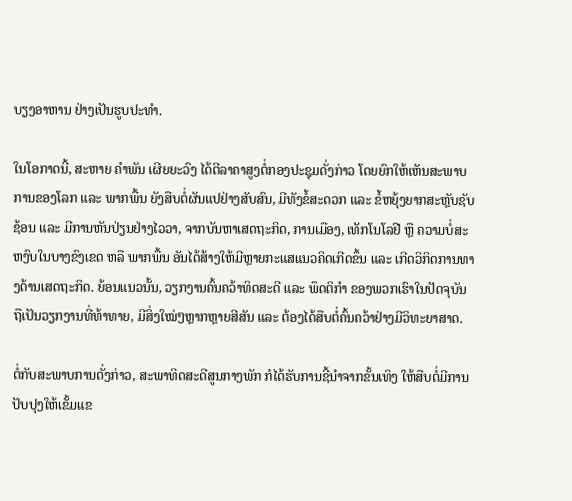ບຽງອາຫານ ຢ່າງເປັນຮູບປະທຳ.

ໃນໂອກາດນີ້, ສະຫາຍ ຄໍາພັນ ເຜີຍຍະວົງ ໄດ້ຕີລາຄາສູງຕໍ່ກອງປະຊຸມດັ່ງກ່າວ ໂດຍຍົກໃຫ້ເຫັນສະພາບການຂອງໂລກ ແລະ ພາກພື້ນ ຍັງສືບຕໍ່ຜັນແປຢ່າງສັບສົນ, ມີທັງຂໍ້ສະດວກ ແລະ ຂໍ້ຫຍຸ້ງຍາກສະຫຼັບຊັບຊ້ອນ ແລະ ມີການຫັນປ່ຽນຢ່າງໄວວາ, ຈາກບັນຫາເສດຖະກິດ, ການເມືອງ, ເທັກໂນໂລຢີ ຫຼື ຄວາມບໍ່ສະຫງົບໃນບາງຂົງເຂດ ຫລື ພາກພື້ນ ອັນໄດ້ສ້າງໃຫ້ມີຫຼາຍກະແສແນວຄິດເກີດຂຶ້ນ ແລະ ເກີດວິກິດການທາງດ້ານເສດຖະກິດ. ຍ້ອນແນວນັ້ນ, ວຽກງານຄົ້ນຄວ້າທິດສະດີ ແລະ ພຶດຕິກຳ ຂອງພວກເຮົາໃນປັດຈຸບັນ ຖືເປັນວຽກງານທີ່ທ້າທາຍ, ມີສິ່ງໃໝ່ໆຫຼາກຫຼາຍສີສັນ ແລະ ຕ້ອງໄດ້ສືບຕໍ່ຄົ້ນຄວ້າຢ່າງມີວິທະຍາສາດ.

ຕໍ່ກັບສະພາບການດັ່ງກ່າວ, ສະພາທິດສະດີສູນກາງພັກ ກໍໄດ້ຮັບການຊີ້ນຳຈາກຂັ້ນເທິງ ໃຫ້ສືບຕໍ່ມີການປັບປຸງໃຫ້ເຂັ້ມແຂ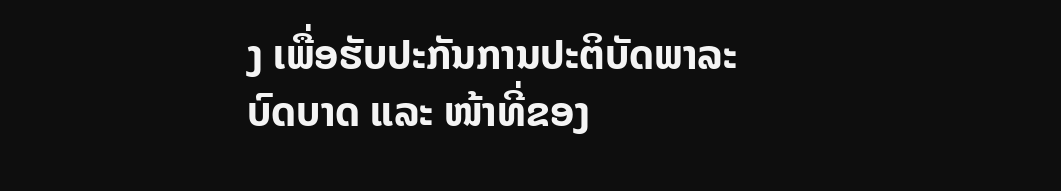ງ ເພື່ອຮັບປະກັນການປະຕິບັດພາລະບົດບາດ ແລະ ໜ້າທີ່ຂອງ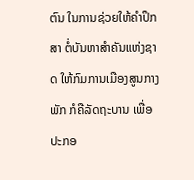ຕົນ ໃນການຊ່ວຍໃຫ້ຄຳປຶກສາ ຕໍ່ບັນຫາສຳຄັນແຫ່ງຊາດ ໃຫ້ກົມການເມືອງສູນກາງພັກ ກໍຄືລັດຖະບານ ເພື່ອປະກອ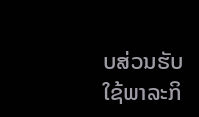ບສ່ວນຮັບໃຊ້ພາລະກິ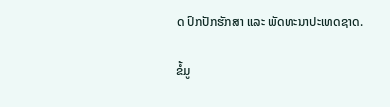ດ ປົກປັກຮັກສາ ແລະ ພັດທະນາປະເທດຊາດ.

ຂໍ້ມູ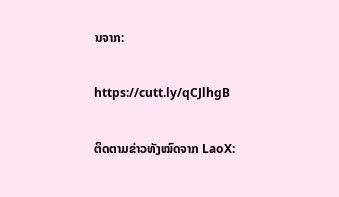ນຈາກ:

https://cutt.ly/qCJlhgB

ຕິດຕາມຂ່າວທັງໝົດຈາກ LaoX: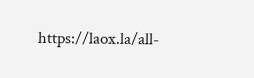https://laox.la/all-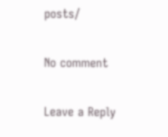posts/

No comment

Leave a Reply